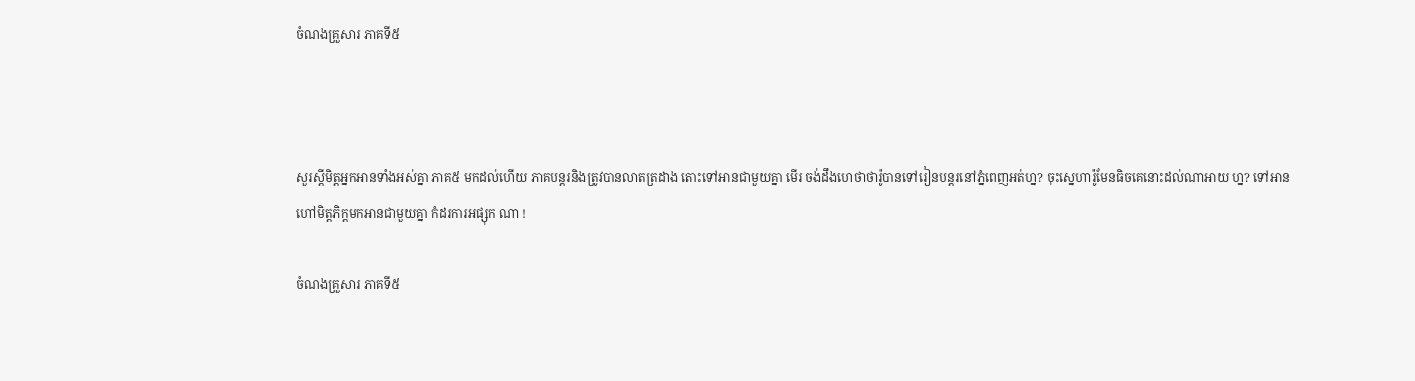ចំណងគ្រួសារ ភាគទី៥



សួរស្តីមិត្តអ្នកអានទាំងអស់គ្នា ភាគ៥ មកដល់ហើយ ភាគបន្តរនិងត្រូវបានលាតត្រដាង តោះទៅអានជាមួយគ្នា មើរ ចង់ដឹងហេថាថារ៉ូបានទៅរៀនបន្តរនៅភ្នំពេញអត់ហ្ន? ចុះស្នេហារ៉ូមែនធិចគេនោះដល់ណាអាយ ហ្ន? ទៅអានហៅមិត្តភិក្តមកអានជាមួយគ្នា កំដរការអផ្សុក ណា !

ចំណងគ្រួសារ ភាគទី៥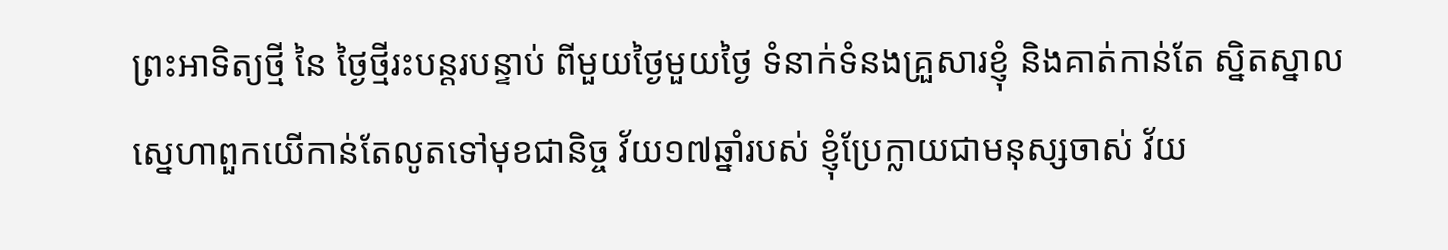ព្រះអាទិត្យថ្មី នៃ ថ្ងៃថ្មីរះបន្តរបន្ទាប់ ពីមួយថ្ងៃមួយថ្ងៃ ទំនាក់ទំនងគ្រួសារខ្ញុំ និងគាត់កាន់តែ ស្និតស្នាល ស្នេហាពួកយើកាន់តែលូតទៅមុខជានិច្ច វ័យ១៧ឆ្នាំរបស់ ខ្ញុំប្រែក្លាយជាមនុស្សចាស់ វ័យ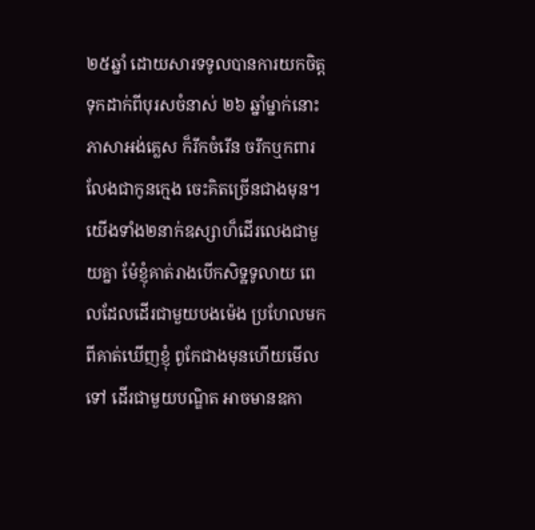២៥ឆ្នាំ ដោយសារទទូលបានការយកចិត្តទុកដាក់ពីបុរសចំនាស់ ២៦ ឆ្នាំម្នាក់នោះ  ភាសាអង់គ្លេស ក៏រីកចំរើន ចរឹកឬកពារ លែងជាកូនក្មេង ចេះគិតច្រើនជាងមុន។ យើងទាំង២នាក់ឧស្សាហ៏ដើរលេងជាមួយគ្នា ម៉ែខ្ញុំគាត់រាងបើកសិទ្ឋទូលាយ ពេលដែលដើរជាមួយបងម៉េង ប្រហែលមកពីគាត់ឃើញខ្ញុំ ពូកែជាងមុនហើយមើលទៅ ដើរជាមួយបណ្ឌិត អាចមានឧកា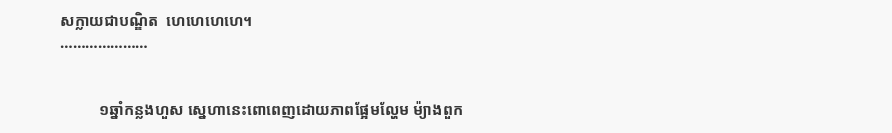សក្លាយជាបណ្ឌិត  ហេហេហេហេ។
…………………


          ១ឆ្នាំកន្លងហួស ស្នេហានេះពោពេញដោយភាពផ្អែមល្ហែម ម៉្យាងពួក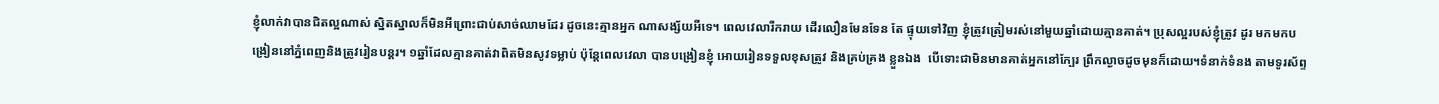ខ្ញុំលាក់វាបានជិតល្អណាស់ ស្និតស្នាលក៏មិនអីព្រោះជាប់សាច់ឈាមដែរ ដូចនេះគ្មានអ្នក ណាសង្ស័យអីទេ។ ពេលវេលារីករាយ ដើរលឿនមែនទែន តែ ផ្ទុយទៅវិញ ខ្ញុំត្រូវត្រៀមរស់នៅមួយឆ្នាំដោយគ្មានគាត់។ ប្រុសល្អរបស់ខ្ញុំត្រូវ ដូរ មកមកបង្រៀននៅភ្នំពេញនិងត្រូវរៀនបន្តរ។ ១ឆ្នាំដែលគ្មានគាត់វាពិតមិនសូវទម្លាប់ ប៉ុន្តែពេលវេលា បានបង្រៀនខ្ញុំ អោយរៀនទទួលខុសត្រូវ និងគ្រប់គ្រង ខ្លួនឯង  បើទោះជាមិនមានគាត់អ្នកនៅក្បែរ ព្រឹកល្ងាចដូចមុនក៏ដោយ។ទំនាក់ទំនង តាមទូរស័ព្ទ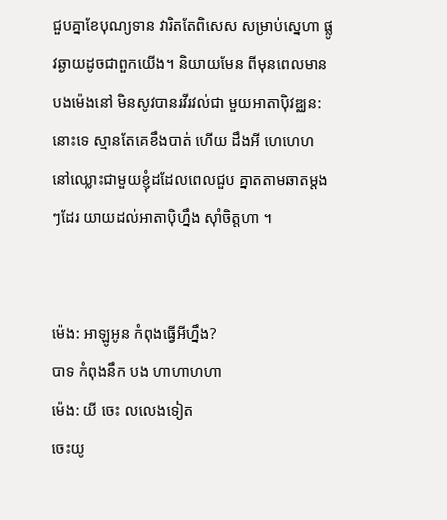ជួបគ្នាខែបុណ្យទាន វារិតតែពិសេស សម្រាប់ស្នេហា ផ្លូវឆ្ងាយដូចជាពួកយើង។ និយាយមែន ពីមុនពេលមានបងម៉េងនៅ មិនសូវបានរវីរវល់ជា មួយអាតាប៉ិវឌ្ឈន:   នោះទេ ស្មានតែគេខឹងបាត់ ហើយ ដឹងអី ហេហេហ នៅឈ្លោះជាមួយខ្ញុំដដែលពេលជួប គ្នាតតាមឆាតម្តងៗដែរ យាយដល់អាតាប៉ិហ្នឹង ស៊ាំចិត្តហា ។


ម៉េង: អាឡូអូន កំពុងធ្វើអីហ្នឹង?
បាទ កំពុងនឹក បង ហាហាហហា
ម៉េង: យី ចេះ លលេងទៀត
ចេះយូ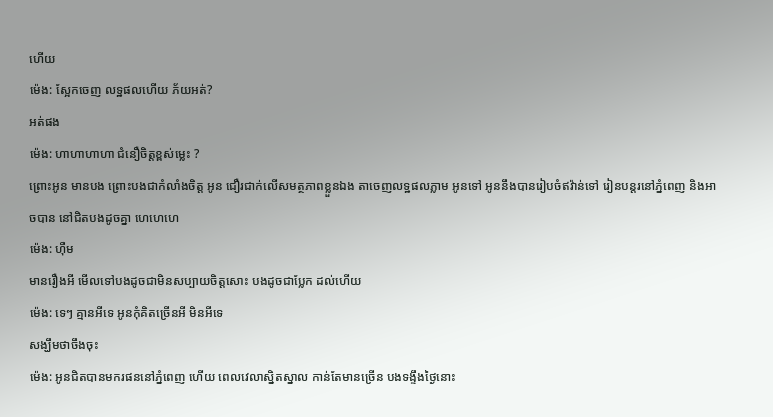ហើយ
ម៉េង: ស្អែកចេញ លទ្ឋផលហើយ ភ័យអត់?
អត់ផង
ម៉េង: ហាហាហាហា ជំនឿចិត្តខ្ពស់ម្លេះ ?
ព្រោះអូន មានបង ព្រោះបងជាកំលាំងចិត្ត អូន ជឿរជាក់លើសមត្ថភាពខ្លួនឯង តាចេញលទ្ឋផលភ្លាម អូនទៅ អូននឹងបានរៀបចំឥវ៉ាន់ទៅ រៀនបន្តរនៅភ្នំពេញ និងអាចបាន នៅជិតបងដូចគ្នា ហេហេហេ
ម៉េង: ហ៊ឺម
មានរឿងអី មើលទៅបងដូចជាមិនសប្បាយចិត្តសោះ បងដូចជាប្លែក ដល់ហើយ
ម៉េង: ទេៗ គ្មានអីទេ អូនកុំគិតច្រើនអី មិនអីទេ
សង្ឃឹមថាចឹងចុះ
ម៉េង: អូនជិតបានមករផននៅភ្នំពេញ ហើយ ពេលវេលាស្និតស្នាល កាន់តែមានច្រើន បងទង្ទឹងថ្ងៃនោះ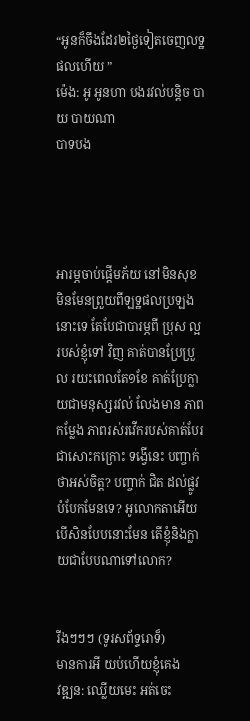“អូនក៏ចឹងដែរ២ថ្ងៃទៀតចេញលទ្ឋផលហើយ ”
ម៉េង: អូ អូនហា បងរវល់បន្តិច បាយ បាយណា
បាទបង




អារម្ភចាប់ផ្តើមភ័យ នៅមិនសុខ មិនមែនព្រួយពីឡទ្ឋផលប្រឡងនោះទេ តែបែជាបារម្ភពី ប្រុស ល្អរបស់ខ្ញុំទៅ វិញ គាត់បានប្រែប្រួល រយះពេលតែ១ខែ គាត់ប្រែក្លាយជាមនុស្សរវល់ លែងមាន ភាព កម្លែង ភាពរស់រវើករបស់គាត់បែរជាសោះកក្រោះ ទង្វើនេះ បញ្ចាក់ថាអស់ចិត្ត? បញ្ចាក់ ជិត ដល់ផ្លូវ បំបែកមែនទេ? អូលោកតាអើយ បើសិនបែបនោះមែន តើខ្ញុំនិងក្លាយជាបែបណាទៅលោក?


រីងៗៗៗ (ទូរសព័ទ្ទរោទ៏)
មានការអី យប់ហើយខ្ញុំគេង
វឌ្ឍន: ឈ្លើយមេះ អត់ចេះ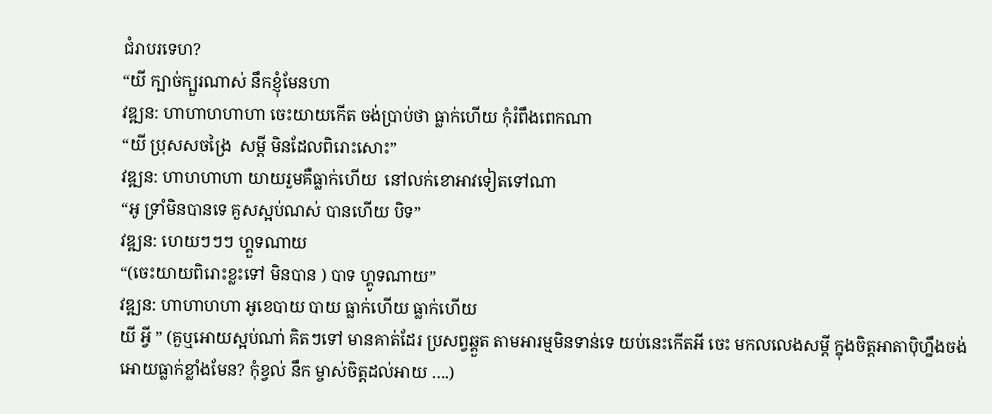ជំរាបរទេហ?
“យី ក្បាច់ក្បួរណាស់ នឹកខ្ញុំមែនហា
វឌ្ឍន: ហាហាហហាហា ចេះយាយកើត ចង់ប្រាប់ថា ធ្លាក់ហើយ កុំរំពឹងពេកណា
“យី ប្រុសសចង្រៃ  សម្តី មិនដែលពិរោះសោះ”
វឌ្ឍន: ហាហហាហា យាយរួមគឺធ្លាក់ហើយ  នៅលក់ខោអាវទៀតទៅណា
“អូ ទ្រាំមិនបានទេ គួសស្អប់ណស់ បានហើយ បិទ”
វឌ្ឍន: ហេយៗៗៗ ហ្គួទណាយ
“(ចេះយាយពិរោះខ្លះទៅ មិនបាន ) បាទ ហ្គូទណាយ”
វឌ្ឍន: ហាហាហហា អូខេបាយ បាយ ធ្លាក់ហើយ ធ្លាក់ហើយ
យី អ្វី ” (គួឬអោយស្អប់ណា់ គិតៗទៅ មានគាត់ដែរ ប្រសព្វឆ្គួត តាមអារម្មមិនទាន់ទេ យប់នេះកើតអី ចេះ មកលលេងសម្តី ក្នុងចិត្តអាតាប៉ិហ្នឹងចង់អោយធ្លាក់ខ្លាំងមែន? កុំខ្វល់ នឹក ម្ចាស់ចិត្តដល់អាយ ….)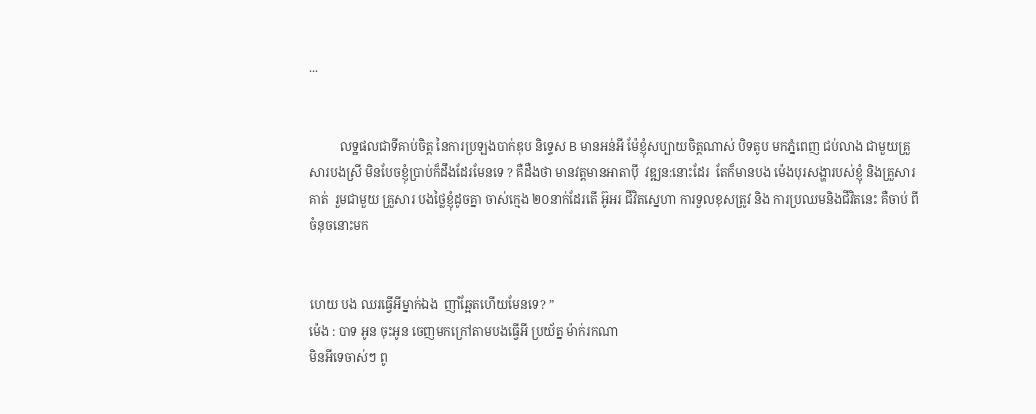...


          លទ្ឋផលជាទីគាប់ចិត្ត នៃការប្រឡងបាក់ឌុប និទ្ទេស B មានអន់អី ម៉ែខ្ញុំសប្បាយចិត្តណាស់ បិទតូប មកភ្នំពេញ ជប់លាង ជាមួយគ្រួសារបងស្រី មិនបែចខ្ញុំប្រាប់ក៏ដឹងដែរមែនទេ ? គឺដឺងថា មានវត្តមានអាតាប៉ី  វឌ្ឍន:នោះដែរ  តែក៏មានបង ម៉េងបុរសង្ហារបស់ខ្ញុំ និងគ្រួសារគាត់  រួមជាមួយ គ្រួសារ បងថ្លៃខ្ញុំដូចគ្នា ចាស់ក្មេង ២០នាក់ដែរតើ អ៊ូអរ ជីវិតស្នេហា ការទួលខុសត្រូវ និង ការប្រឈមនិងជីវិតនេះ គឺចាប់ ពីចំនុចនោះមក


ហេយ បង ឈរធ្វើអីម្នាក់ឯង  ញាំឆ្អែតហើយមែនទេ? ”
ម៉េង : បាទ អូន ចុះអូន ចេញមកក្រៅតាមបងធ្វើអី ប្រយ័ត្ន ម៉ាក់រកណា
មិនអីទេចាស់ៗ ពូ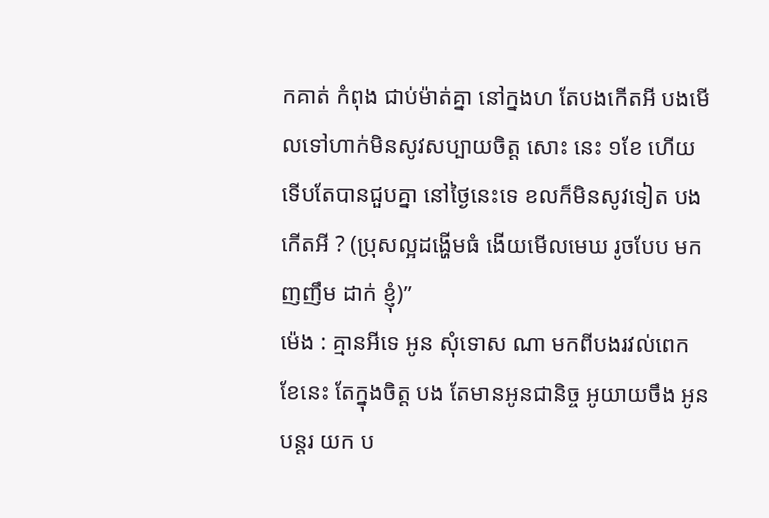កគាត់ កំពុង ជាប់ម៉ាត់គ្នា នៅក្នងហ តែបងកើតអី បងមើលទៅហាក់មិនសូវសប្បាយចិត្ត សោះ នេះ ១ខែ ហើយ ទើបតែបានជួបគ្នា នៅថ្ងៃនេះទេ ខលក៏មិនសូវទៀត បងកើតអី ? (ប្រុសល្អដង្ហើមធំ ងើយមើលមេឃ រូចបែប មកញញឹម ដាក់ ខ្ញុំ)”
ម៉េង : គ្មានអីទេ អូន សុំទោស ណា មកពីបងរវល់ពេក ខែនេះ តែក្នុងចិត្ត បង តែមានអូនជានិច្ច អូយាយចឹង អូន បន្តរ យក ប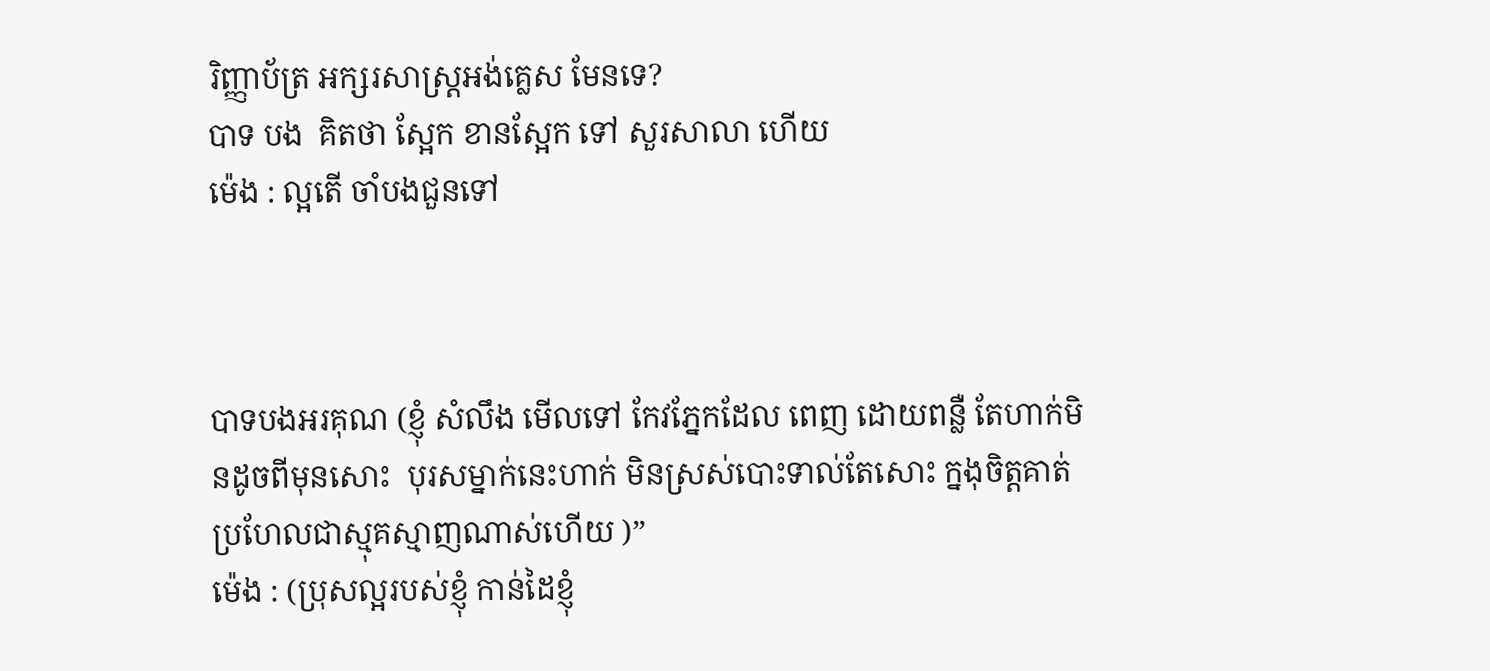រិញ្ញាប័ត្រ អក្សរសាស្ត្រអង់គ្លេស មែនទេ?
បាទ បង  គិតថា ស្អែក ខានស្អែក ទៅ សួរសាលា ហើយ
ម៉េង : ល្អតើ ចាំបងជួនទៅ



បាទបងអរគុណ (ខ្ញុំ សំលឹង មើលទៅ កែវភ្នែកដែល ពេញ ដោយពន្លឺ តែហាក់មិនដូចពីមុនសោះ  បុរសម្នាក់នេះហាក់ មិនស្រស់បោះទាល់តែសោះ ក្នងុចិត្តគាត់ ប្រហែលជាស្មុគស្មាញណាស់ហើយ )”
ម៉េង : (ប្រុសល្អរបស់ខ្ញុំ កាន់ដៃខ្ញុំ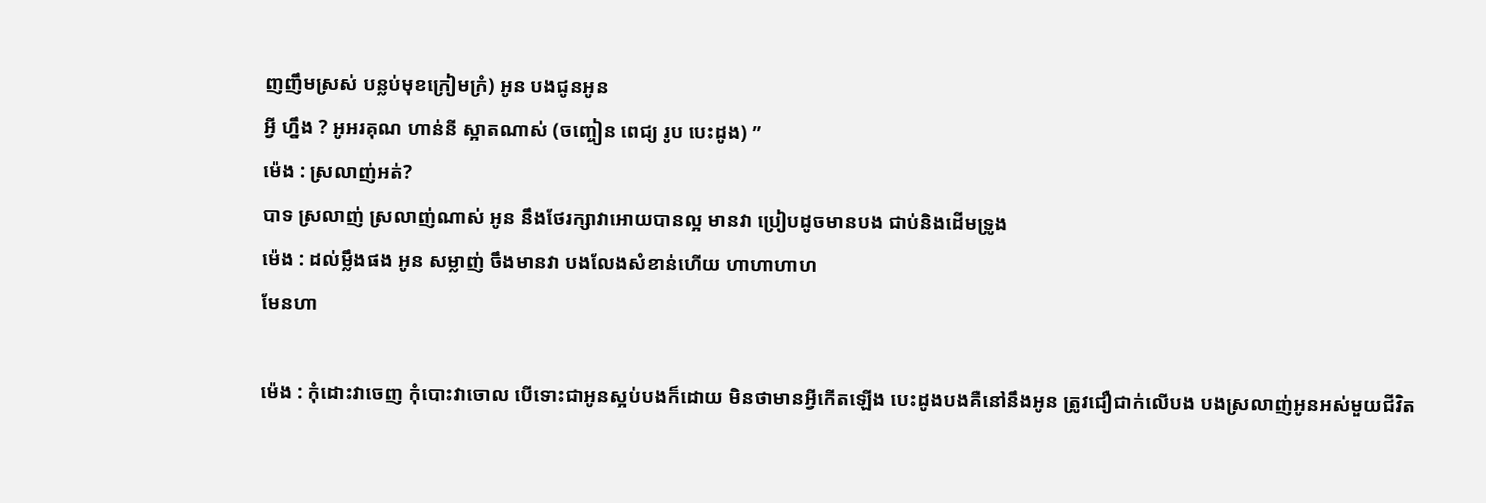ញញឹមស្រស់ បន្លប់មុខក្រៀមក្រំ) អូន បងជូនអូន
អ្វី ហ្នឹង ? អូអរគុណ ហាន់នី ស្អាតណាស់ (ចញ្ចៀន ពេជ្យ រូប បេះដូង) ”
ម៉េង : ស្រលាញ់អត់?
បាទ ស្រលាញ់ ស្រលាញ់ណាស់ អូន នឹងថែរក្សាវាអោយបានល្អ មានវា ប្រៀបដូចមានបង ជាប់និងដើមទ្រូង
ម៉េង : ដល់ម្លឹងផង អូន សម្លាញ់ ចឹងមានវា បងលែងសំខាន់ហើយ ហាហាហាហ
មែនហា

ម៉េង : កុំដោះវាចេញ កុំបោះវាចោល បើទោះជាអូនស្អប់បងក៏ដោយ មិនថាមានអ្វីកើតឡើង បេះដូងបងគឺនៅនឹងអូន ត្រូវជឿជាក់លើបង បងស្រលាញ់អូនអស់មួយជីវិត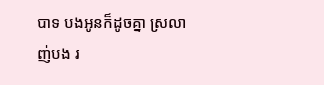បាទ បងអូនក៏ដូចគ្នា ស្រលាញ់បង រ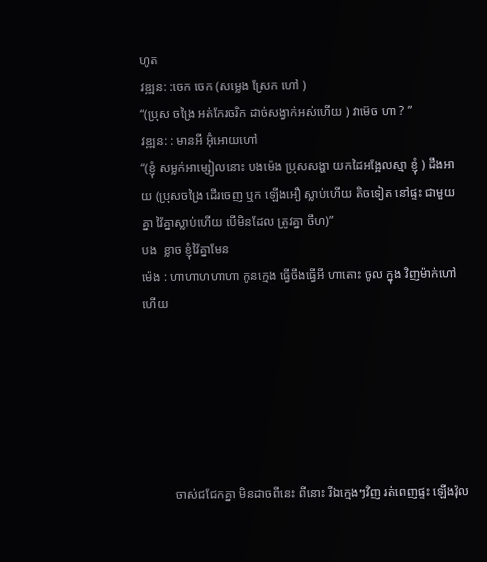ហូត
វឌ្ឍន: :ចេក ចេក (សម្លេង ស្រែក ហៅ )
“(ប្រុស ចង្រៃ អត់កែរចរិក ដាច់សង្វាក់អស់ហើយ ) វាម៊េច ហា ? ”
វឌ្ឍន: : មានអី អ៊ុំអោយហៅ
“(ខ្ញុំ សម្លក់អាម្សៀលនោះ បងម៉េង ប្រុសសង្ហា យកដៃអង្អែលស្មា ខ្ញុំ ) ដឹងអាយ (ប្រុសចង្រៃ ដើរចេញ ឬក ឡើងអឿ ស្លាប់ហើយ តិចទៀត នៅផ្ទះ ជាមួយគ្នា វ៉ៃគ្នាស្លាប់ហើយ បើមិនដែល ត្រូវគ្នា ចឹហ)”
បង  ខ្លាច ខ្ញុំវ៉ៃគ្នាមែន
ម៉េង : ហាហាហហាហា កូនក្មេង ធ្វើចឹងធ្វើអី ហាតោះ ចូល ក្នុង វិញម៉ាក់ហៅហើយ






          ចាស់ជជែកគ្នា មិនដាចពីនេះ ពីនោះ រីឯក្មេងៗវិញ រត់ពេញផ្ទះ ឡើងវ៉ុល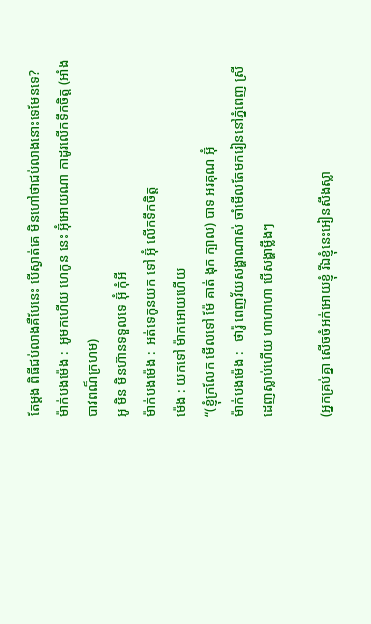តែម្តង ពិធីជប់លាងគឺបែនេះ បើស្ងាត់គេ មិនហៅថាជប់លាងនោះទេមែនទេ?
ម៉ាក់បងម៉េង :  អូមកហើយ ហេកូន នេះ អ៊ុំអោយណា កាដូរលើកទឹកចិត្ត (អាំងបាវពណ៏ក្រហម)
អូ មិន មិនហ៊ានទទួលទេ អ៊ុំ កុំអី
ម៉ាក់បងម៉េង :  អត់ទេកូនយក ទៅ អ៊ុំ លើកទឹកចិត្ត
ម៉េង : យកទៅ ម៉ាកអោយហើយ
“(ខ្ញុំក្រលែក មើលទៅ ម៉ែ គាត់ ងុក ក្បាល) បាទ អរគុណ អ៊ុំ
ម៉ាក់បងម៉េង :   ថារ៉ូ ពេញវ័យសង្ហាណាស់ ចាំមើលតែមករៀននៅភ្នំពេញ ស្រី ដេញស្លាប់ហើយ ហាហាហា បើសង្ហាម្លឹងៗ

(អ្នកគ្រប់គ្នា សើចចំអក់អោយខ្ញុំ រីឯខ្ញុំនេះអៀនសឹងស្លា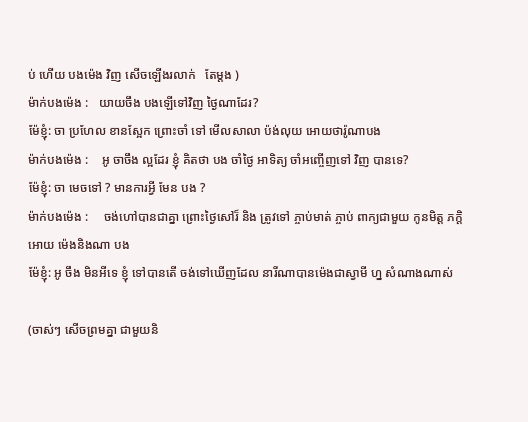ប់ ហើយ បងម៉េង វិញ សើចឡើងរលាក់   តែម្តង )
ម៉ាក់បងម៉េង :   យាយចឹង បងឡើទៅវិញ ថ្ងៃណាដែរ?
ម៉ែខ្ញុំ: ចា ប្រហែល ខានស្អែក ព្រោះចាំ ទៅ មើលសាលា ប៉ង់លុយ អោយថារ៉ូណាបង
ម៉ាក់បងម៉េង :    អូ ចាចឹង ល្អដែរ ខ្ញុំ គិតថា បង ចាំថ្ងៃ អាទិត្យ ចាំអញ្ចើញទៅ វិញ បានទេ?
ម៉ែខ្ញុំ: ចា មេចទៅ ? មានការអ្វី មែន បង ?
ម៉ាក់បងម៉េង :     ចង់ហៅបានជាគ្នា ព្រោះថ្ងៃសៅរ៏ និង ត្រូវទៅ ភ្ចាប់មាត់ ភ្ចាប់ ពាក្យជាមួយ កូនមិត្ត ភក្តិ អោយ ម៉េងនិងណា បង
ម៉ែខ្ញុំ: អូ ចឹង មិនអីទេ ខ្ញុំ ទៅបានតើ ចង់ទៅឃើញដែល នារីណាបានម៉េងជាស្វាមី ហ្ន សំណាងណាស់

(ចាស់ៗ សើចព្រមគ្នា ជាមួយនិ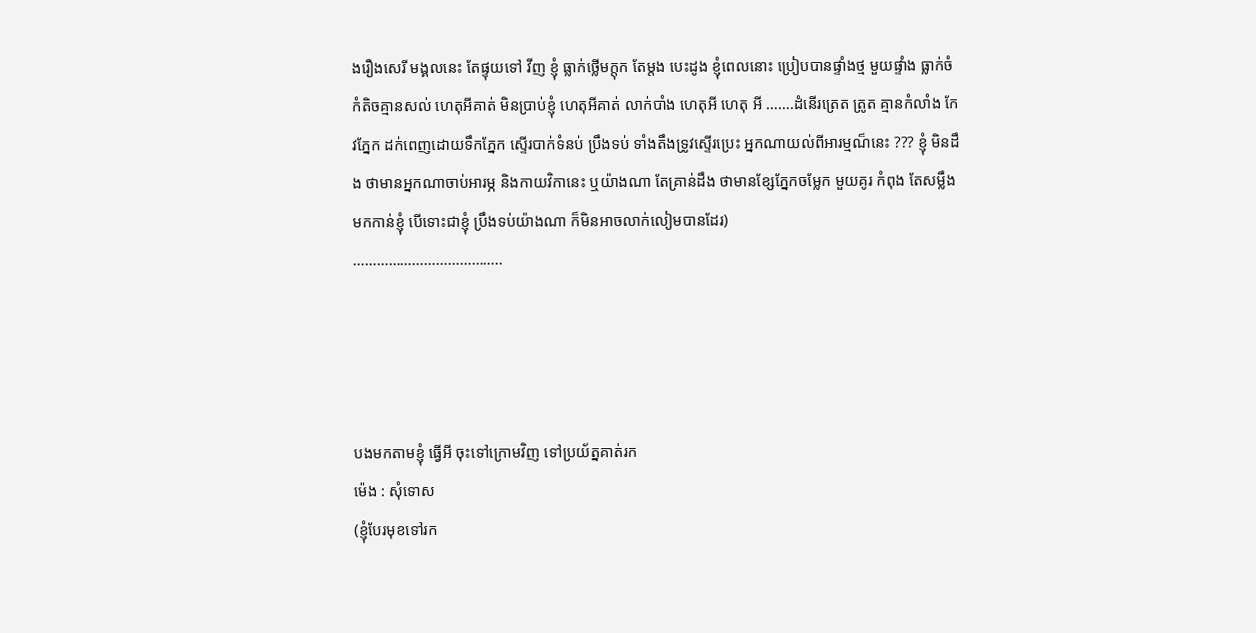ងរឿងសេរី មង្គលនេះ តែផ្ទុយទៅ វីញ ខ្ញុំ ធ្លាក់ថ្លើមក្តុក តែម្តង បេះដូង ខ្ញុំពេលនោះ ប្រៀបបានផ្ទាំងថ្ម មួយផ្ទាំង ធ្លាក់ចំ កំតិចគ្មានសល់ ហេតុអីគាត់ មិនប្រាប់ខ្ញុំ ហេតុអីគាត់ លាក់បាំង ហេតុអី ហេតុ អី …….ដំនើរត្រេត ត្រូត គ្មានកំលាំង កែវភ្នែក ដក់ពេញដោយទឹកភ្នែក ស្ទើរបាក់ទំនប់ ប្រឹងទប់ ទាំងតឹងទ្រូវស្ទើរប្រេះ អ្នកណាយល់ពីអារម្មណ៏នេះ ??? ខ្ញុំ មិនដឹង ថាមានអ្នកណាចាប់អារម្ភ និងកាយវិកានេះ ឬយ៉ាងណា តែគ្រាន់ដឹង ថាមានខ្សែភ្នែកចម្លែក មួយគូរ កំពុង តែសម្លឹង មកកាន់ខ្ញុំ បើទោះជាខ្ញុំ ប្រឹងទប់យ៉ាងណា ក៏មិនអាចលាក់លៀមបានដែរ)
………………………………..




បងមកតាមខ្ញុំ ធ្វើអី ចុះទៅក្រោមវិញ ទៅប្រយ័ត្នគាត់រក
ម៉េង : សុំទោស
(ខ្ញុំបែរមុខទៅរក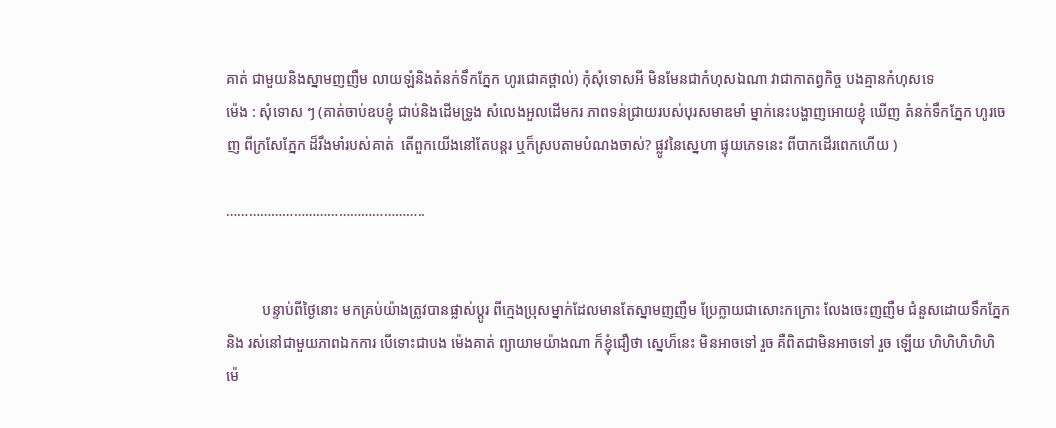គាត់ ជាមួយនិងស្នាមញញឺម លាយឡំនិងតំនក់ទឹកភ្នែក ហូរជោគថ្ពាល់) កុំសុំទោសអី មិនមែនជាកំហុសឯណា វាជាកាតព្វកិច្ច បងគ្មានកំហុសទេ
ម៉េង : សុំទោស ៗ (គាត់ចាប់ឧបខ្ញុំ ជាប់និងដើមទ្រូង សំលេងអួលដើមករ ភាពទន់ជា្រយរបស់បុរសមាឌមាំ ម្នាក់នេះបង្ហាញអោយខ្ញុំ ឃើញ តំនក់ទឹកភ្នែក ហូរចេញ ពីក្រសែភ្នែក ដ៏រឹងមាំរបស់គាត់  តើពួកយើងនៅតែបន្តរ ឬក៏ស្របតាមបំណងចាស់? ផ្លូវនៃស្នេហា ផ្ទុយភេទនេះ ពីបាកដើរពេកហើយ )

……………………………………………..


          បន្ទាប់ពីថ្ងៃនោះ មកគ្រប់យ៉ាងត្រូវបានផ្លាស់ប្តូរ ពីក្មេងប្រុសម្នាក់ដែលមានតែស្នាមញញឺម ប្រែក្លាយជាសោះកក្រោះ លែងចេះញញឺម ជំនួសដោយទឹកភ្នែក និង រស់នៅជាមួយភាពឯកការ បើទោះជាបង ម៉េងគាត់ ព្យាយាមយ៉ាងណា ក៏ខ្ញុំជឿថា ស្នេហ៏នេះ មិនអាចទៅ រួច គឺពិតជាមិនអាចទៅ រួច ឡើយ ហិហិហិហិហិ
ម៉េ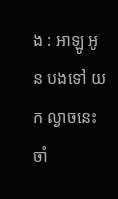ង : អាឡូ អូន បងទៅ យក ល្ងាចនេះ ចាំ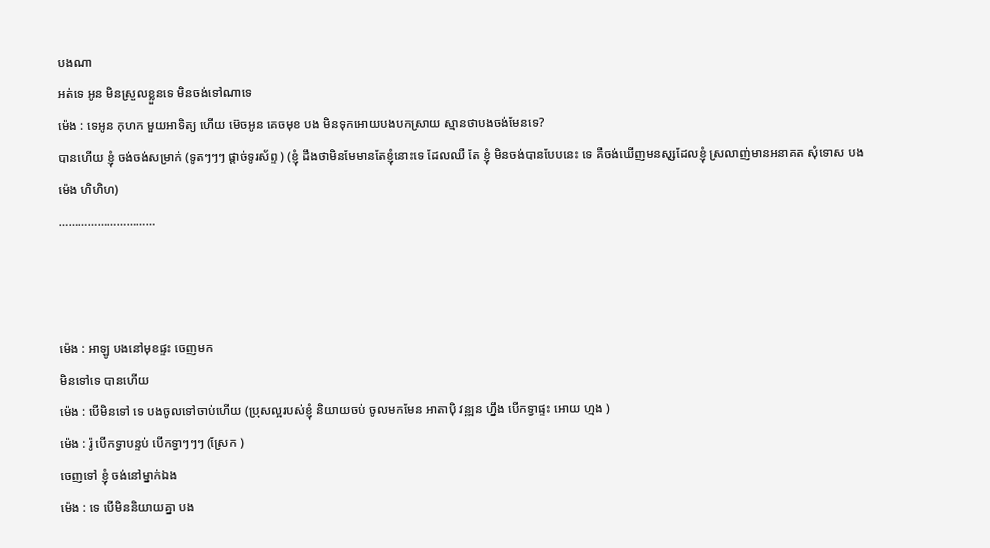បងណា
អត់ទេ អូន មិនស្រួលខ្លួនទេ មិនចង់ទៅណាទេ
ម៉េង : ទេអូន កុហក មួយអាទិត្យ ហើយ ម៊េចអូន គេចមុខ បង មិនទុកអោយបងបកស្រាយ ស្មានថាបងចង់មែនទេ?
បានហើយ ខ្ញុំ ចង់ចង់សម្រាក់ (ទូតៗៗៗ ផ្តាច់ទូរស័ព្ទ ) (ខ្ញុំ ដឹងថាមិនមែមានតែខ្ញុំនោះទេ ដែលឈឺ តែ ខ្ញុំ មិនចង់បានបែបនេះ ទេ គឺចង់ឃើញមនសុ្សដែលខ្ញុំ ស្រលាញ់មានអនាគត សុំទោស បង
ម៉េង ហិហិហ)
…………………………



ម៉េង : អាឡូ បងនៅមុខផ្ទះ ចេញមក
មិនទៅទេ បានហើយ
ម៉េង : បើមិនទៅ ទេ បងចូលទៅចាប់ហើយ (ប្រុសល្អរបស់ខ្ញុំ និយាយចប់ ចូលមកមែន អាតាប៉ិ វន្ឍន ហ្នឹង បើកទ្វាផ្ទះ អោយ ហ្មង )
ម៉េង : រ៉ូ បើកទ្វាបន្ទប់ បើកទ្វាៗៗៗ (ស្រែក )
ចេញទៅ ខ្ញុំ ចង់នៅម្នាក់ឯង
ម៉េង : ទេ បើមិននិយាយគ្នា បង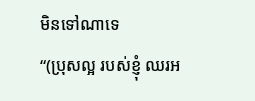មិនទៅណាទេ
“(ប្រុសល្អ របស់ខ្ញុំ ឈរអ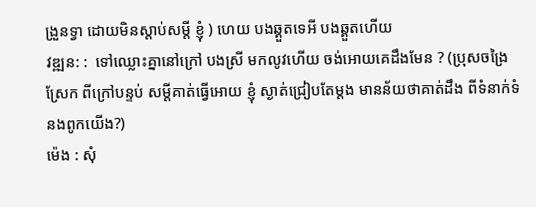ង្រួនទ្វា ដោយមិនស្តាប់សម្តី ខ្ញុំ ) ហេយ បងឆ្គួតទេអី បងឆ្គួតហើយ
វឌ្ឍន: :  ទៅឈ្លោះគ្នានៅក្រៅ បងស្រី មកលូវហើយ ចង់អោយគេដឹងមែន ? (ប្រុសចង្រៃស្រែក ពីក្រៅបន្ទប់ សម្តីគាត់ធ្វើអោយ ខ្ញុំ ស្ងាត់ជ្រៀបតែម្តង មានន័យថាគាត់ដឹង ពីទំនាក់ទំនងពូកយើង?)
ម៉េង : សុំ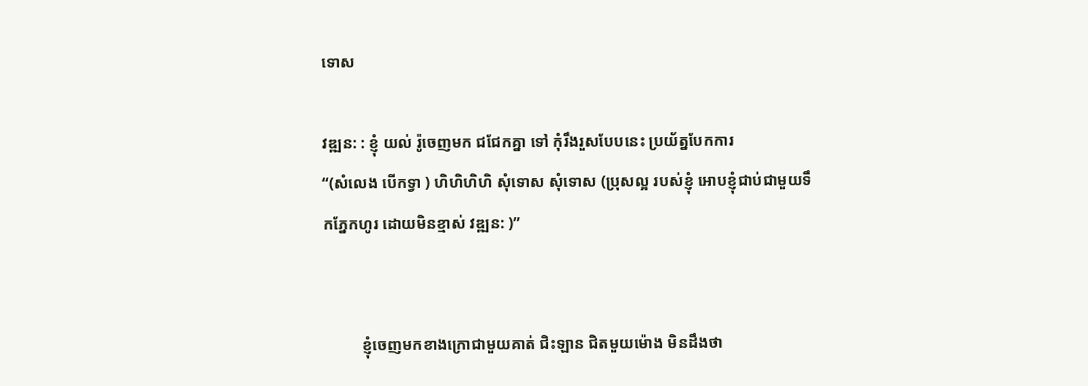ទោស

វឌ្ឍន: : ខ្ញុំ យល់ រ៉ូចេញមក ជជែកគ្នា ទៅ កុំរឹងរួសបែបនេះ ប្រយ័ត្នបែកការ
“(សំលេង បើកទ្វា ) ហិហិហិហិ សុំទោស សុំទោស (ប្រុសល្អ របស់ខ្ញុំ អោបខ្ញុំជាប់ជាមួយទឹកភ្នែកហូរ ដោយមិនខ្មាស់ វឌ្ឍន: )”


          ខ្ញុំចេញមកខាងក្រោជាមួយគាត់ ជិះឡាន ជិតមួយម៉ោង មិនដឹងថា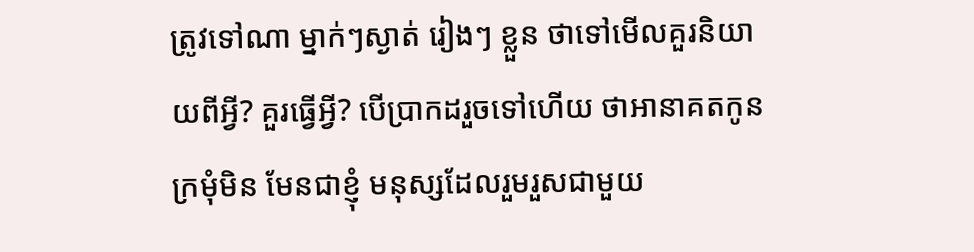ត្រូវទៅណា ម្នាក់ៗស្ងាត់ រៀងៗ ខ្លួន ថាទៅមើលគួរនិយាយពីអ្វី? គួរធ្វើអ្វី? បើប្រាកដរួចទៅហើយ ថាអានាគតកូនក្រមុំមិន មែនជាខ្ញុំ មនុស្សដែលរួមរួសជាមួយ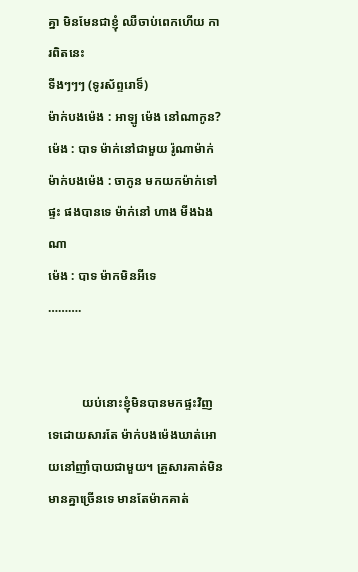គ្នា មិនមែនជាខ្ញុំ ឈឺចាប់ពេកហើយ ការពិតនេះ
ទីងៗៗៗ (ទូរស័ព្ទរោទ៏)
ម៉ាក់បងម៉េង : អាឡូ ម៉េង នៅណាកូន?
ម៉េង : បាទ ម៉ាក់នៅជាមួយ រ៉ូណាម៉ាក់
ម៉ាក់បងម៉េង : ចាកូន មកយកម៉ាក់ទៅផ្ទះ ផងបានទេ ម៉ាក់នៅ ហាង មីងឯងណា
ម៉េង : បាទ ម៉ាកមិនអីទេ
……….


           យប់នោះខ្ញុំមិនបានមកផ្ទះវិញ ទេដោយសារតែ ម៉ាក់បងម៉េងឃាត់អោយនៅញាំបាយជាមួយ។ គ្រួសារគាត់មិនមានគ្នាច្រើនទេ មានតែម៉ាកគាត់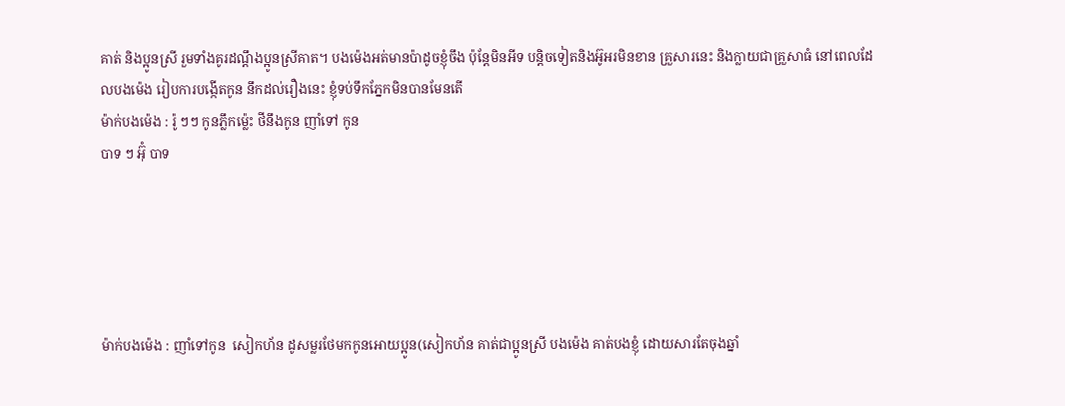គាត់ និងប្អូនស្រី រួមទាំងគូរដណ្តឹងប្អូនស្រីគាត។ បងម៉េងអត់មានប៉ាដូចខ្ញុំចឹង ប៉ុន្តែមិនអីទ បន្តិចទៀតនិងអ៊ូអរមិនខាន គ្រួសារនេះ និងក្លាយជាគ្រួសាធំ នៅពេលដែលបងម៉េង រៀបការបង្កើតកូន នឹកដល់រឿងនេះ ខ្ញុំទប់ទឹកភ្នែកមិនបានមែនតើ
ម៉ាក់បងម៉េង : រ៉ូ ៗៗ កូនភ្លឹកម៉្លេះ ថីនឹងកូន ញាំទៅ កូន
បាទ ៗ អ៊ុំ បាទ





ម៉ាក់បងម៉េង : ញាំទៅកូន  សៀកហ័ន ដូសម្លរថែមកកូនអោយប្អូន(សៀកហ័ន គាត់ជាប្អូនស្រី បងម៉េង គាត់បងខ្ញុំ ដោយសារតែចុងឆ្នាំ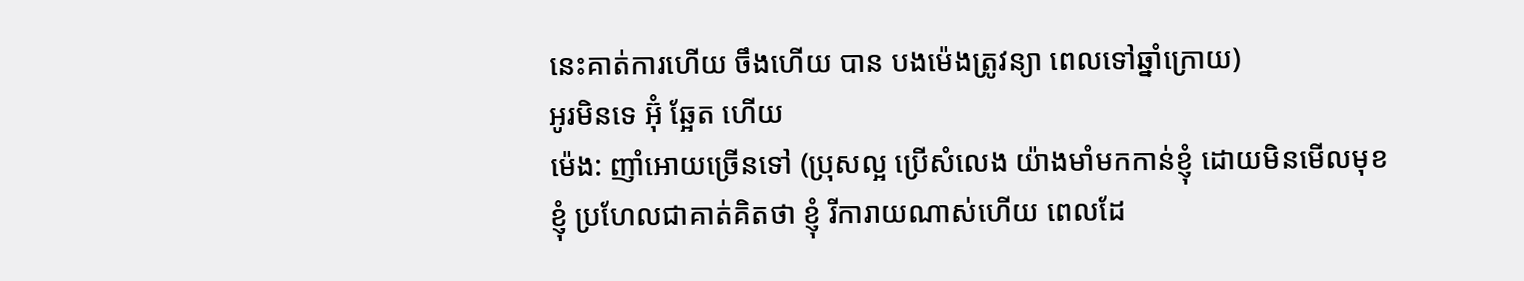នេះគាត់ការហើយ ចឹងហើយ បាន បងម៉េងត្រូវន្យា ពេលទៅឆ្នាំក្រោយ)
អូរមិនទេ អ៊ុំ ឆ្អែត ហើយ
ម៉េង: ញាំអោយច្រើនទៅ (ប្រុសល្អ ប្រើសំលេង យ៉ាងមាំមកកាន់ខ្ញុំ ដោយមិនមើលមុខខ្ញុំ ប្រហែលជាគាត់គិតថា ខ្ញុំ រីការាយណាស់ហើយ ពេលដែ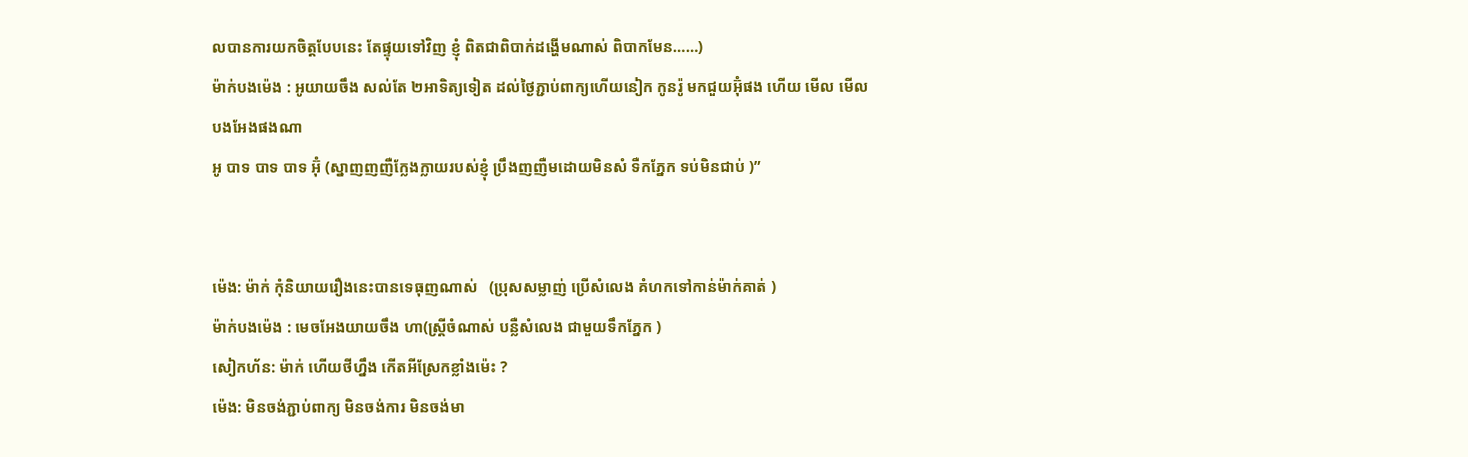លបានការយកចិត្តបែបនេះ តែផ្ទុយទៅវិញ ខ្ញុំ ពិតជាពិបាក់ដង្ហើមណាស់ ពិបាកមែន……)
ម៉ាក់បងម៉េង : អូយាយចឹង សល់តែ ២អាទិត្យទៀត ដល់ថ្ងៃភ្ជាប់ពាក្យហើយនៀក កូនរ៉ូ មកជួយអ៊ុំផង ហើយ មើល មើលបងអែងផងណា
អូ បាទ បាទ បាទ អ៊ុំ (ស្នាញញញឺក្លែងក្លាយរបស់ខ្ញុំ ប្រឹងញញឺមដោយមិនសំ ទឺកភ្នែក ទប់មិនជាប់ )”


ម៉េង: ម៉ាក់ កុំនិយាយរឿងនេះបានទេធុញណាស់   (ប្រុសសម្លាញ់ ប្រើសំលេង គំហកទៅកាន់ម៉ាក់គាត់ )
ម៉ាក់បងម៉េង : មេចអែងយាយចឹង ហា(ស្ត្រីចំណាស់ បន្លឺសំលេង ជាមួយទឹកភ្នែក )
សៀកហ័ន: ម៉ាក់ ហើយថីហ្នឹង កើតអីស្រែកខ្លាំងម៉េះ ?
ម៉េង: មិនចង់ភ្ជាប់ពាក្យ មិនចង់ការ មិនចង់មា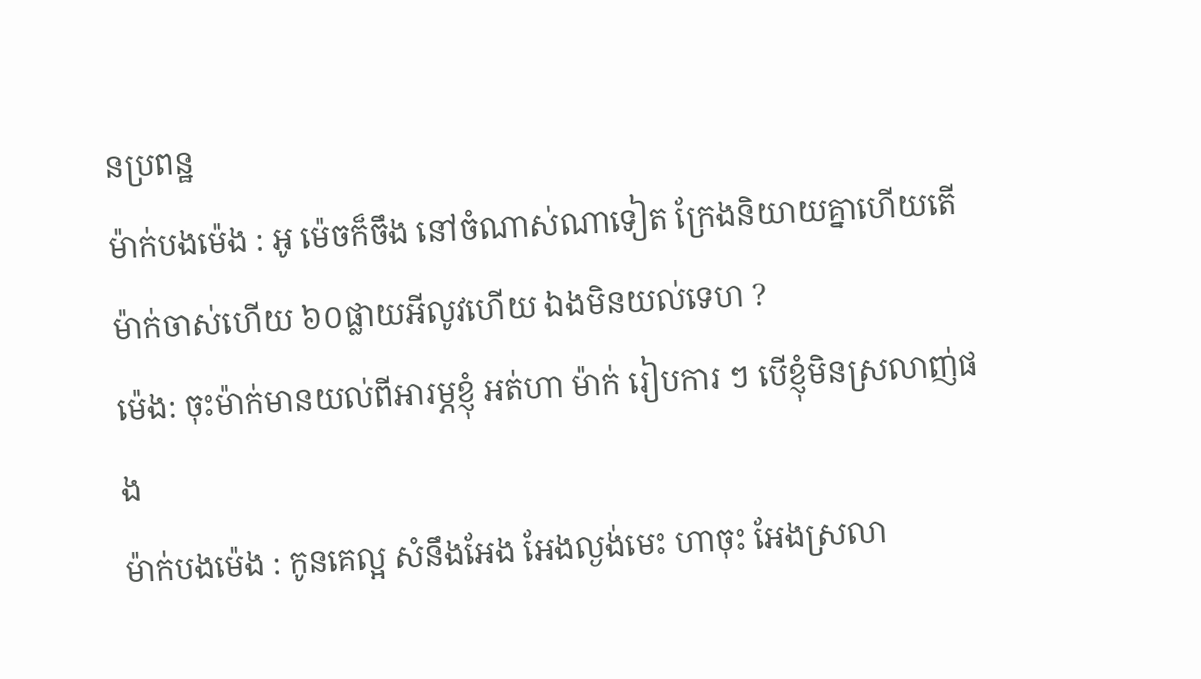នប្រពន្ឋ
ម៉ាក់បងម៉េង : អូ ម៉េចក៏ចឹង នៅចំណាស់ណាទៀត ក្រែងនិយាយគ្នាហើយតើ ម៉ាក់ចាស់ហើយ ៦០ផ្លាយអីលូវហើយ ឯងមិនយល់ទេហ ?
ម៉េង: ចុះម៉ាក់មានយល់ពីអារម្ភខ្ញុំ អត់ហា ម៉ាក់ រៀបការ ៗ បើខ្ញុំមិនស្រលាញ់ផង
ម៉ាក់បងម៉េង : កូនគេល្អ សំនឹងអែង អែងល្ងង់មេះ ហាចុះ អែងស្រលា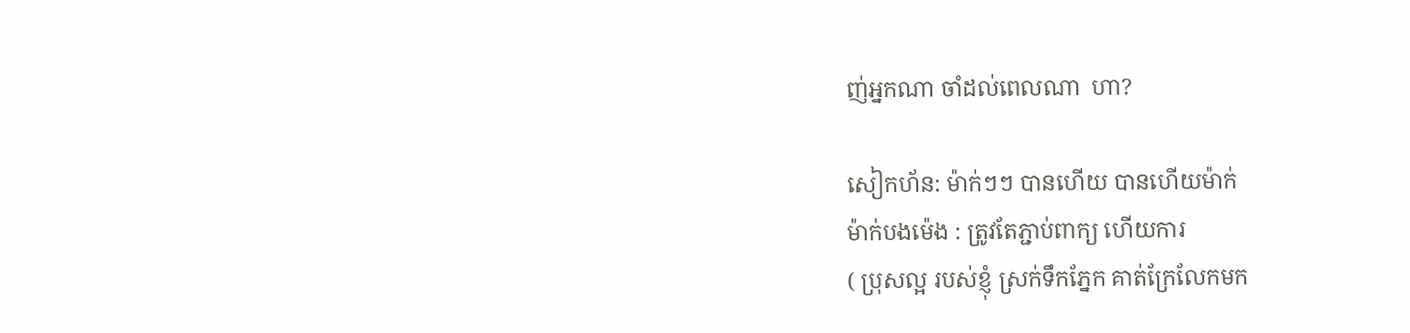ញ់អ្នកណា ចាំដល់ពេលណា  ហា?

សៀកហ័ន: ម៉ាក់ៗៗ បានហើយ បានហើយម៉ាក់
ម៉ាក់បងម៉េង : ត្រូវតែភ្ជាប់ពាក្យ ហើយការ
( ប្រុសល្អ របស់ខ្ញុំ ស្រក់ទឹកភ្នែក គាត់ក្រែលែកមក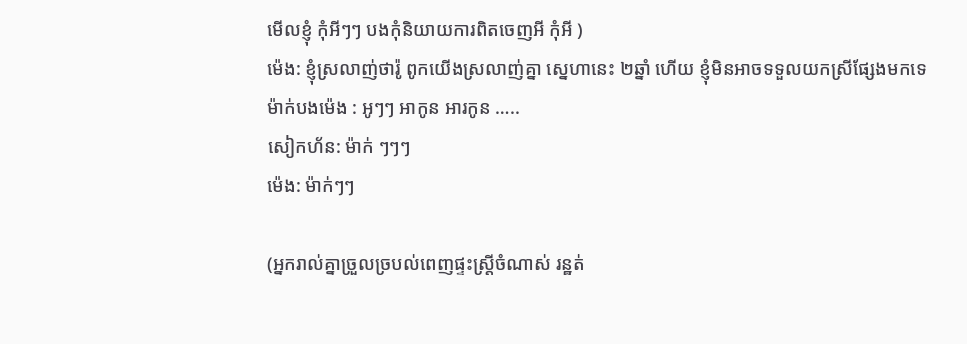មើលខ្ញុំ កុំអីៗៗ បងកុំនិយាយការពិតចេញអី កុំអី )
ម៉េង: ខ្ញុំស្រលាញ់ថារ៉ូ ពូកយើងស្រលាញ់គ្នា ស្នេហានេះ ២ឆ្នាំ ហើយ ខ្ញុំមិនអាចទទួលយកស្រីផ្សែងមកទេ
ម៉ាក់បងម៉េង : អូៗៗ អាកូន អារកូន …..
សៀកហ័ន: ម៉ាក់ ៗៗៗ
ម៉េង: ម៉ាក់ៗៗ

(អ្នករាល់គ្នាច្រួលច្របល់ពេញផ្ទះស្រ្តីចំណាស់ រន្ឋត់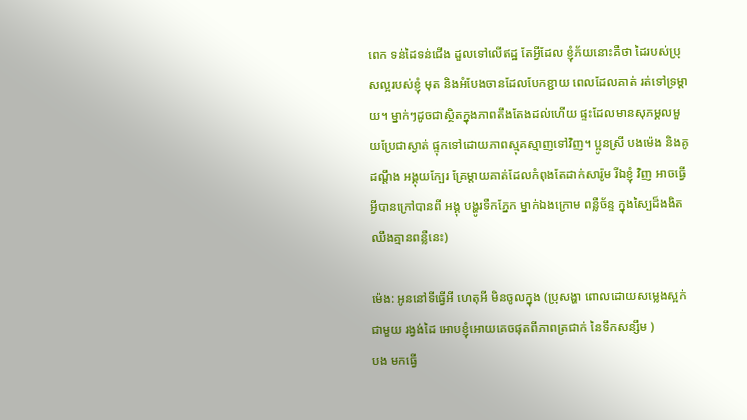ពេក ទន់ដៃទន់ជើង ដួលទៅលើឥដ្ឋ តែអ្វីដែល ខ្ញុំភ័យនោះគឺថា ដៃរបស់ប្រុសល្អរបស់ខ្ញុំ មុត និងអំបែងចានដែលបែកខ្ជាយ ពេលដែលគាត់ រត់ទៅទ្រម្តាយ។ ម្នាក់ៗដូចជាស្ថិតក្នុងភាពតឹងតែងដល់ហើយ ផ្ទះដែលមានសុភម្គលមួយប្រែជាស្ងាត់ ផ្ទុកទៅដោយភាពស្មុគស្មាញទៅវិញ។ ប្អូនស្រី បងម៉េង និងគូដណ្តឹង អង្គុយក្បែរ គ្រែម្តាយគាត់ដែលកំពុងតែដាក់សារ៉ូម រីឯខ្ញុំ វិញ អាចធ្វើអ្វីបានក្រៅបានពី អង្គុ បង្ហូរទឺកភ្នែក ម្នាក់ឯងក្រោម ពន្លឺច័ន្ទ ក្នុងស្បៃដ៏ងងិត ឈឹងគ្មានពន្លឺនេះ)

ម៉េង: អូននៅទីធ្វើអី ហេតុអី មិនចូលក្នុង (ប្រុសង្ហា ពោលដោយសម្លេងស្អក់ ជាមួយ រង្វង់ដៃ អោបខ្ញុំអោយគេចផុតពីភាពត្រជាក់ នៃទឹកសន្សឹម )
បង មកធ្វើ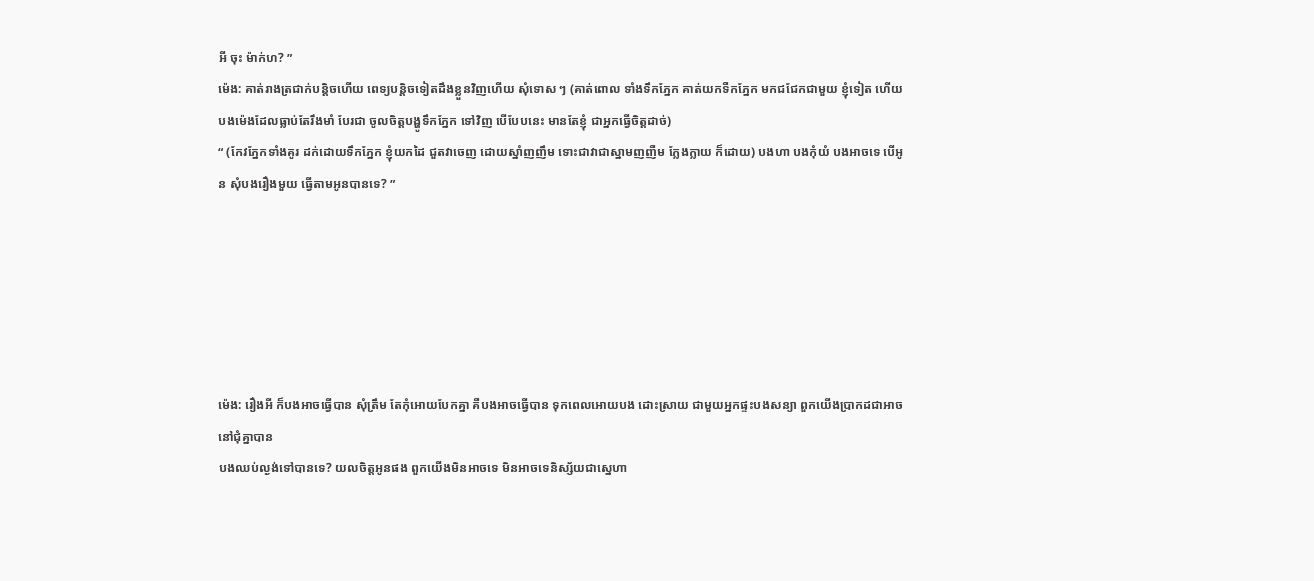អី ចុះ ម៉ាក់ហ? ”
ម៉េង: គាត់រាងត្រជាក់បន្តិចហើយ ពេទ្យបន្តិចទៀតដឹងខ្លួនវិញហើយ សុំទោស ៗ (គាត់ពោល ទាំងទឹកភ្នែក គាត់យកទឺកភ្នែក មកជជែកជាមួយ ខ្ញុំទៀត ហើយ បងម៉េងដែលធ្លាប់តែរឹងមាំ បែរជា ចូលចិត្តបង្ហូទឹកភ្នែក ទៅវិញ បើបែបនេះ មានតែខ្ញុំ ជាអ្នកធ្វើចិត្តដាច់)
“ (កែវភ្នែកទាំងគូរ ដក់ដោយទឹកភ្នែក ខ្ញុំយកដៃ ជួតវាចេញ ដោយស្នាំញញឹម ទោះជាវាជាស្នាមញញឺម ក្លែងក្លាយ ក៏ដោយ) បងហា បងកុំយំ បងអាចទេ បើអូន សុំបងរឿងមួយ ធ្វើតាមអូនបានទេ? ”






ម៉េង: រឿងអី ក៏បងអាចធ្វើបាន សុំត្រឹម តែកុំអោយបែកគ្នា គឺបងអាចធ្វើបាន ទុកពេលអោយបង ដោះស្រាយ ជាមួយអ្នកផ្ទះបងសន្យា ពួកយើងប្រាកដជាអាចនៅជុំគ្នាបាន
បងឈប់ល្ងង់ទៅបានទេ? យលចិត្តអូនផង ពួកយើងមិនអាចទេ មិនអាចទេនិស្ស័យជាស្នេហា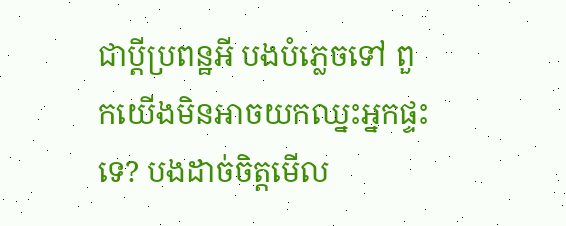ជាប្តីប្រពន្ឋអី បងបំភ្លេចទៅ ពួកយើងមិនអាចយកឈ្នះអ្នកផ្ទះទេ? បងដាច់ចិត្តមើល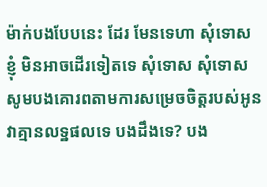ម៉ាក់បងបែបនេះ ដែរ មែនទេហា សុំទោស ខ្ញុំ មិនអាចដើរទៀតទេ សុំទោស សុំទោស សូមបងគោរពតាមការសម្រេចចិត្តរបស់អូន វាគ្មានលទ្ឋផលទេ បងដឹងទេ? បង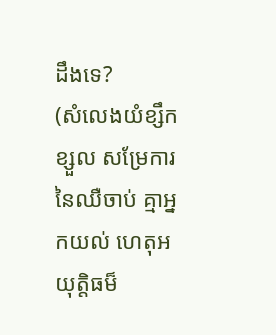ដឹងទេ?
(សំលេងយំខ្សឹកខ្សួល សម្រែការនៃឈឺចាប់ គ្មាអ្នកយល់ ហេតុអយុត្តិធម៏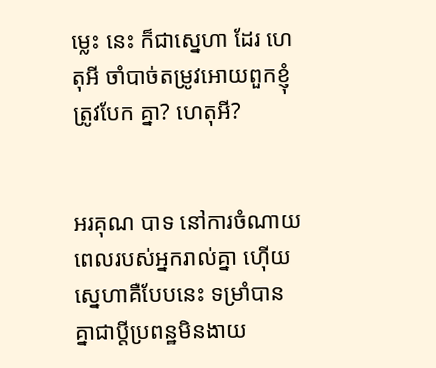ម្លេះ នេះ ក៏ជាស្នេហា ដែរ ហេតុអី ចាំបាច់តម្រូវអោយពួកខ្ញុំត្រូវបែក គ្នា? ហេតុអី?


អរគុណ បាទ នៅការចំណាយពេលរបស់អ្នករាល់គ្នា ហ៊ើយស្នេហាគឺបែបនេះ ទម្រាំបានគ្នាជាប្តីប្រពន្ឋមិនងាយ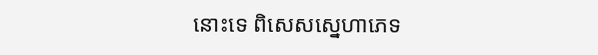នោះទេ ពិសេសស្នេហាភេទ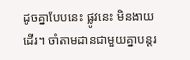ដូចគ្នាបែបនេះ ផ្លូវនេះ មិនងាយដើរ។ ចាំតាមដានជាមួយគ្នាបន្តរ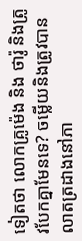ទៀតថា លោកគ្រូម៉េង និង ថារ៉ូ និងត្រូវបែកគ្នាមែនទេ? ចម្លើយនិងត្រូវបានលាតត្រដាងនៅភា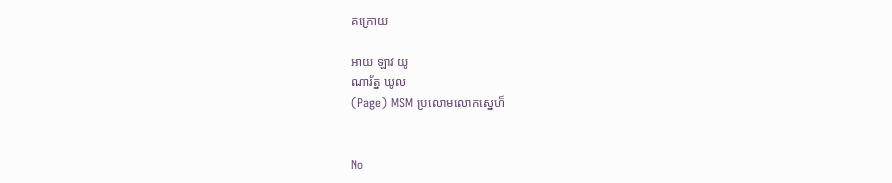គក្រោយ

អាយ ឡាវ យូ
ណារ័ត្ន ឃូល
(Page) MSM ប្រលោមលោកស្នេហ៏


No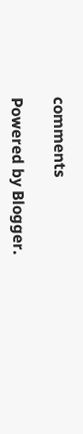comments

Powered by Blogger.